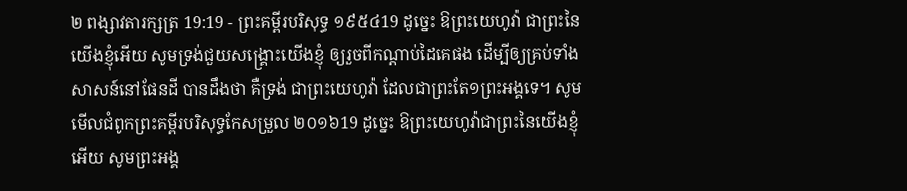២ ពង្សាវតារក្សត្រ 19:19 - ព្រះគម្ពីរបរិសុទ្ធ ១៩៥៤19 ដូច្នេះ ឱព្រះយេហូវ៉ា ជាព្រះនៃយើងខ្ញុំអើយ សូមទ្រង់ជួយសង្គ្រោះយើងខ្ញុំ ឲ្យរួចពីកណ្តាប់ដៃគេផង ដើម្បីឲ្យគ្រប់ទាំងសាសន៍នៅផែនដី បានដឹងថា គឺទ្រង់ ជាព្រះយេហូវ៉ា ដែលជាព្រះតែ១ព្រះអង្គទេ។ សូមមើលជំពូកព្រះគម្ពីរបរិសុទ្ធកែសម្រួល ២០១៦19 ដូច្នេះ ឱព្រះយេហូវ៉ាជាព្រះនៃយើងខ្ញុំអើយ សូមព្រះអង្គ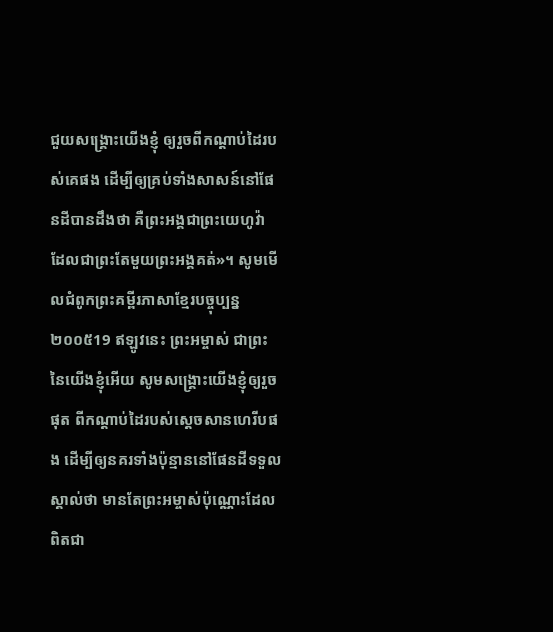ជួយសង្គ្រោះយើងខ្ញុំ ឲ្យរួចពីកណ្ដាប់ដៃរបស់គេផង ដើម្បីឲ្យគ្រប់ទាំងសាសន៍នៅផែនដីបានដឹងថា គឺព្រះអង្គជាព្រះយេហូវ៉ា ដែលជាព្រះតែមួយព្រះអង្គគត់»។ សូមមើលជំពូកព្រះគម្ពីរភាសាខ្មែរបច្ចុប្បន្ន ២០០៥19 ឥឡូវនេះ ព្រះអម្ចាស់ ជាព្រះនៃយើងខ្ញុំអើយ សូមសង្គ្រោះយើងខ្ញុំឲ្យរួចផុត ពីកណ្ដាប់ដៃរបស់ស្ដេចសានហេរីបផង ដើម្បីឲ្យនគរទាំងប៉ុន្មាននៅផែនដីទទួលស្គាល់ថា មានតែព្រះអម្ចាស់ប៉ុណ្ណោះដែលពិតជា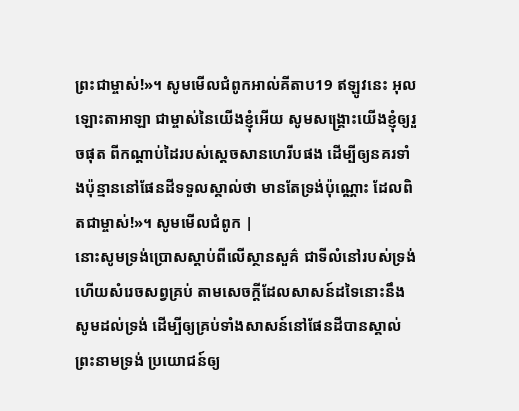ព្រះជាម្ចាស់!»។ សូមមើលជំពូកអាល់គីតាប19 ឥឡូវនេះ អុលឡោះតាអាឡា ជាម្ចាស់នៃយើងខ្ញុំអើយ សូមសង្គ្រោះយើងខ្ញុំឲ្យរួចផុត ពីកណ្តាប់ដៃរបស់ស្តេចសានហេរីបផង ដើម្បីឲ្យនគរទាំងប៉ុន្មាននៅផែនដីទទួលស្គាល់ថា មានតែទ្រង់ប៉ុណ្ណោះ ដែលពិតជាម្ចាស់!»។ សូមមើលជំពូក |
នោះសូមទ្រង់ប្រោសស្តាប់ពីលើស្ថានសួគ៌ ជាទីលំនៅរបស់ទ្រង់ ហើយសំរេចសព្វគ្រប់ តាមសេចក្ដីដែលសាសន៍ដទៃនោះនឹងសូមដល់ទ្រង់ ដើម្បីឲ្យគ្រប់ទាំងសាសន៍នៅផែនដីបានស្គាល់ព្រះនាមទ្រង់ ប្រយោជន៍ឲ្យ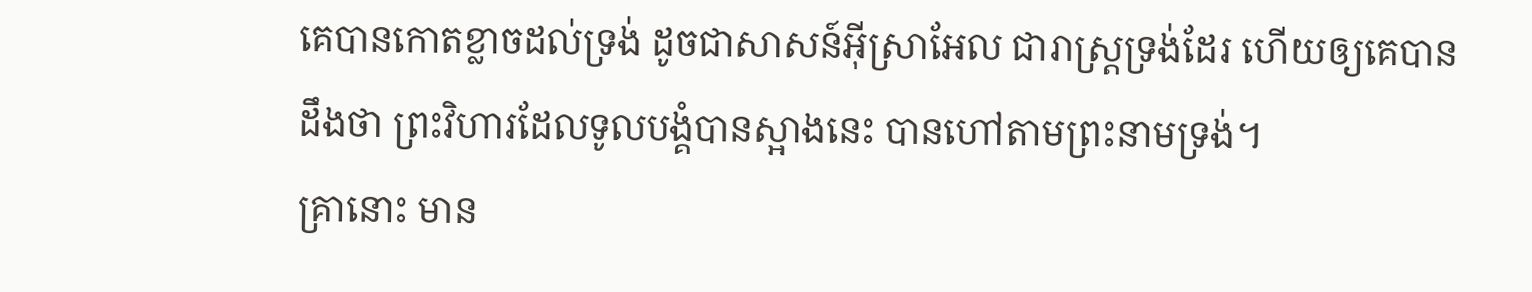គេបានកោតខ្លាចដល់ទ្រង់ ដូចជាសាសន៍អ៊ីស្រាអែល ជារាស្ត្រទ្រង់ដែរ ហើយឲ្យគេបានដឹងថា ព្រះវិហារដែលទូលបង្គំបានស្អាងនេះ បានហៅតាមព្រះនាមទ្រង់។
គ្រានោះ មាន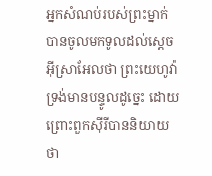អ្នកសំណប់របស់ព្រះម្នាក់ បានចូលមកទូលដល់ស្តេចអ៊ីស្រាអែលថា ព្រះយេហូវ៉ាទ្រង់មានបន្ទូលដូច្នេះ ដោយព្រោះពួកស៊ីរីបាននិយាយថា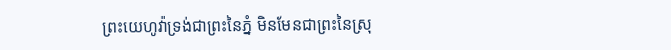ព្រះយេហូវ៉ាទ្រង់ជាព្រះនៃភ្នំ មិនមែនជាព្រះនៃស្រុ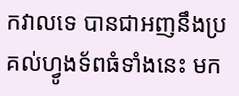កវាលទេ បានជាអញនឹងប្រគល់ហ្វូងទ័ពធំទាំងនេះ មក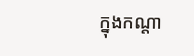ក្នុងកណ្តា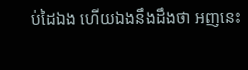ប់ដៃឯង ហើយឯងនឹងដឹងថា អញនេះ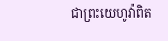ជាព្រះយេហូវ៉ាពិត